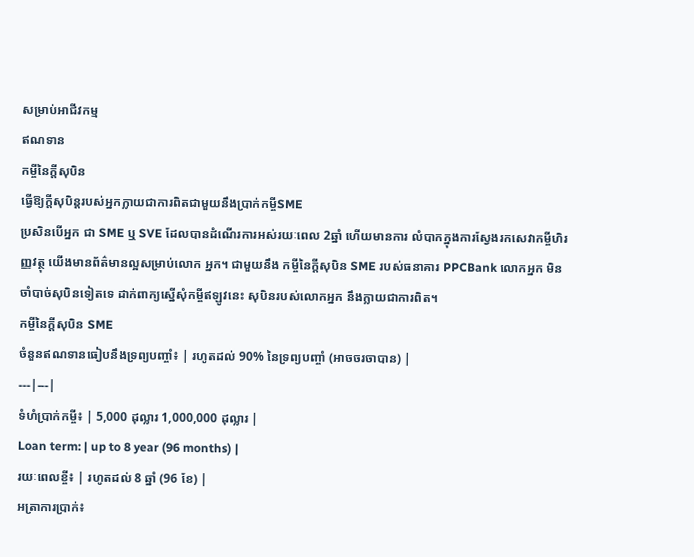សម្រាប់អាជីវកម្ម
ឥណទាន
កម្ចីនៃក្តីសុបិន
ធ្វើឱ្យក្តីសុបិន្តរបស់អ្នកក្លាយជាការពិតជាមួយនឹងប្រាក់កម្ចីSME
ប្រសិនបើអ្នក ជា SME ឬ SVE ដែលបានដំណើរការអស់រយៈពេល 2ឆ្នាំ ហើយមានការ លំបាកក្នុងការស្វែងរកសេវាកម្ចីហិរញ្ញវត្ថុ យើងមានព័ត៌មានល្អសម្រាប់លោក អ្នក។ ជាមួយនឹង កម្ចីនៃក្តីសុបិន SME របស់ធនាគារ PPCBank លោកអ្នក មិនចាំបាច់សុបិនទៀតទេ ដាក់ពាក្យស្នើសុំកម្ចីឥឡូវនេះ សុបិនរបស់លោកអ្នក នឹងក្លាយជាការពិត។
កម្ចីនៃក្តីសុបិន SME
ចំនួនឥណទានធៀបនឹងទ្រព្យបញ្ចាំ៖ | រហូតដល់ 90% នៃទ្រព្យបញ្ចាំ (អាចចរចាបាន) |
---|---|
ទំហំប្រាក់កម្ចី៖ | 5,000 ដុល្លារ 1,000,000 ដុល្លារ |
Loan term: | up to 8 year (96 months) |
រយៈពេលខ្ចី៖ | រហូតដល់ 8 ឆ្នាំ (96 ខែ) |
អត្រាការប្រាក់៖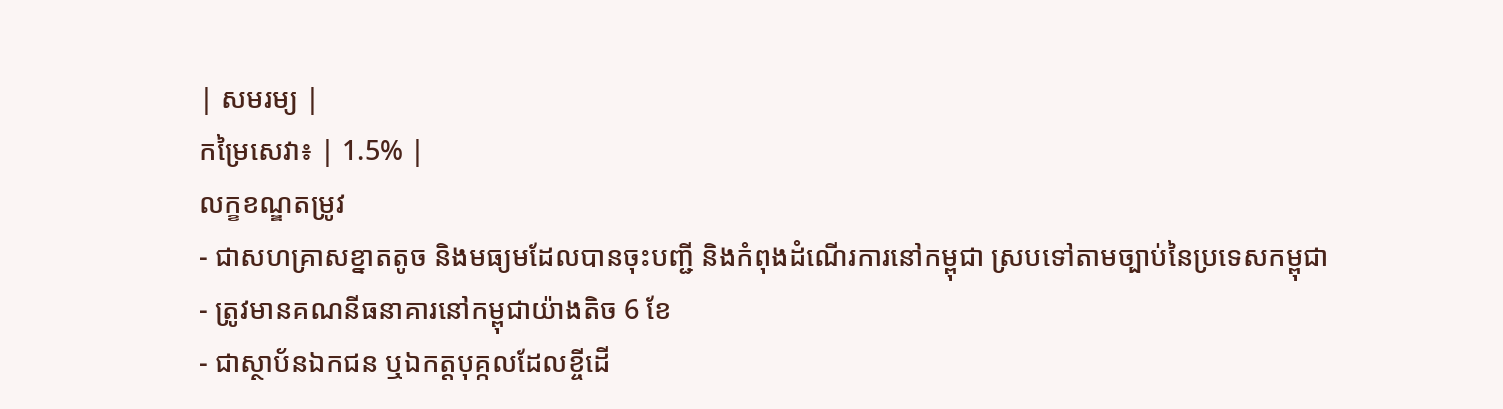| សមរម្យ |
កម្រៃសេវា៖ | 1.5% |
លក្ខខណ្ឌតម្រូវ
- ជាសហគ្រាសខ្នាតតូច និងមធ្យមដែលបានចុះបញ្ជី និងកំពុងដំណើរការនៅកម្ពុជា ស្របទៅតាមច្បាប់នៃប្រទេសកម្ពុជា
- ត្រូវមានគណនីធនាគារនៅកម្ពុជាយ៉ាងតិច 6 ខែ
- ជាស្ថាប័នឯកជន ឬឯកត្តបុគ្កលដែលខ្ចីដើ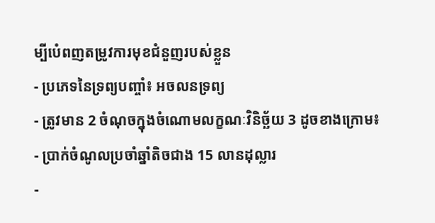ម្បីបំេពញតម្រូវការមុខជំនួញរបស់ខ្លួន
- ប្រភេទនៃទ្រព្យបញ្ចាំ៖ អចលនទ្រព្យ
- ត្រូវមាន 2 ចំណុចក្នុងចំណោមលក្ខណៈវិនិច្ឆ័យ 3 ដូចខាងក្រោម៖
- ប្រាក់ចំណូលប្រចាំឆ្នាំតិចជាង 15 លានដុល្លារ
-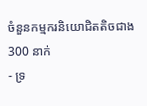ចំនួនកម្មករនិយោជិតតិចជាង300 នាក់
- ទ្រ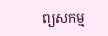ព្យសកម្ម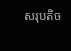សរុបតិច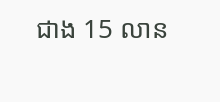ជាង 15 លាន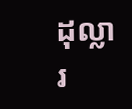ដុល្លារ